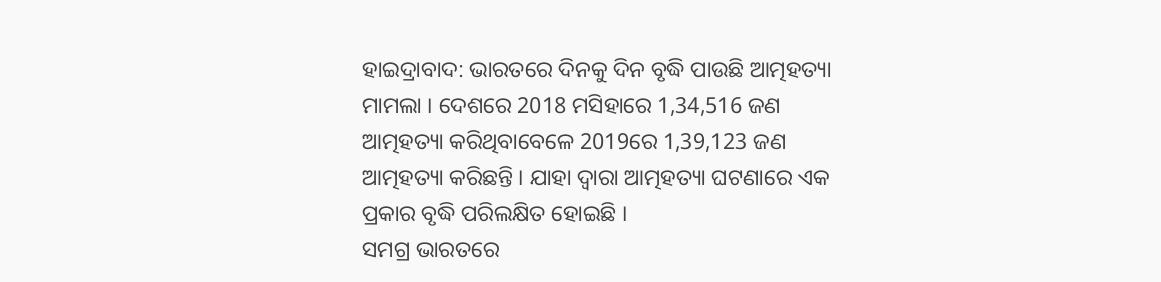ହାଇଦ୍ରାବାଦ: ଭାରତରେ ଦିନକୁ ଦିନ ବୃଦ୍ଧି ପାଉଛି ଆତ୍ମହତ୍ୟା ମାମଲା । ଦେଶରେ 2018 ମସିହାରେ 1,34,516 ଜଣ ଆତ୍ମହତ୍ୟା କରିଥିବାବେଳେ 2019ରେ 1,39,123 ଜଣ ଆତ୍ମହତ୍ୟା କରିଛନ୍ତି । ଯାହା ଦ୍ବାରା ଆତ୍ମହତ୍ୟା ଘଟଣାରେ ଏକ ପ୍ରକାର ବୃଦ୍ଧି ପରିଲକ୍ଷିତ ହୋଇଛି ।
ସମଗ୍ର ଭାରତରେ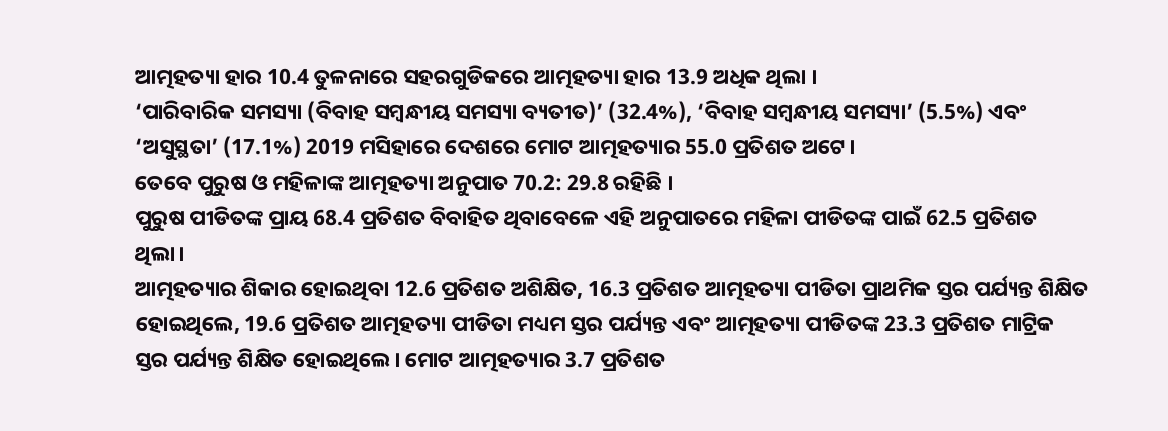ଆତ୍ମହତ୍ୟା ହାର 10.4 ତୁଳନାରେ ସହରଗୁଡିକରେ ଆତ୍ମହତ୍ୟା ହାର 13.9 ଅଧିକ ଥିଲା ।
‘ପାରିବାରିକ ସମସ୍ୟା (ବିବାହ ସମ୍ବନ୍ଧୀୟ ସମସ୍ୟା ବ୍ୟତୀତ)’ (32.4%), ‘ବିବାହ ସମ୍ବନ୍ଧୀୟ ସମସ୍ୟା’ (5.5%) ଏବଂ ‘ଅସୁସ୍ଥତା’ (17.1%) 2019 ମସିହାରେ ଦେଶରେ ମୋଟ ଆତ୍ମହତ୍ୟାର 55.0 ପ୍ରତିଶତ ଅଟେ।
ତେବେ ପୁରୁଷ ଓ ମହିଳାଙ୍କ ଆତ୍ମହତ୍ୟା ଅନୁପାତ 70.2: 29.8 ରହିଛି ।
ପୁରୁଷ ପୀଡିତଙ୍କ ପ୍ରାୟ 68.4 ପ୍ରତିଶତ ବିବାହିତ ଥିବାବେଳେ ଏହି ଅନୁପାତରେ ମହିଳା ପୀଡିତଙ୍କ ପାଇଁ 62.5 ପ୍ରତିଶତ ଥିଲା।
ଆତ୍ମହତ୍ୟାର ଶିକାର ହୋଇଥିବା 12.6 ପ୍ରତିଶତ ଅଶିକ୍ଷିତ, 16.3 ପ୍ରତିଶତ ଆତ୍ମହତ୍ୟା ପୀଡିତା ପ୍ରାଥମିକ ସ୍ତର ପର୍ଯ୍ୟନ୍ତ ଶିକ୍ଷିତ ହୋଇଥିଲେ, 19.6 ପ୍ରତିଶତ ଆତ୍ମହତ୍ୟା ପୀଡିତା ମଧ୍ୟମ ସ୍ତର ପର୍ଯ୍ୟନ୍ତ ଏବଂ ଆତ୍ମହତ୍ୟା ପୀଡିତଙ୍କ 23.3 ପ୍ରତିଶତ ମାଟ୍ରିକ ସ୍ତର ପର୍ଯ୍ୟନ୍ତ ଶିକ୍ଷିତ ହୋଇଥିଲେ। ମୋଟ ଆତ୍ମହତ୍ୟାର 3.7 ପ୍ରତିଶତ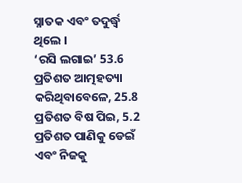ସ୍ନାତକ ଏବଂ ତଦୁର୍ଦ୍ଧ୍ୱ ଥିଲେ ।
‘ରସି ଲଗାଇ’ 53.6 ପ୍ରତିଶତ ଆତ୍ମହତ୍ୟା କରିଥିବାବେଳେ, 25.8 ପ୍ରତିଶତ ବିଷ ପିଇ, 5.2 ପ୍ରତିଶତ ପାଣିକୁ ଡେଇଁ ଏବଂ ନିଜକୁ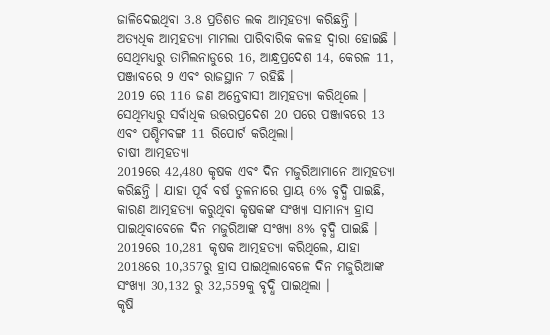ଜାଳିଦେଇଥିବା 3.8 ପ୍ରତିଶତ ଲକ ଆତ୍ମହତ୍ୟା କରିଛନ୍ତି ।
ଅତ୍ୟଧିକ ଆତ୍ମହତ୍ୟା ମାମଲା ପାରିବାରିକ କଳହ ଦ୍ବାରା ହୋଇଛି । ସେଥିମଧ୍ୟରୁ ତାମିଲନାଡୁରେ 16, ଆନ୍ଧ୍ରପ୍ରଦେଶ 14, କେରଳ 11, ପଞ୍ଜାବରେ 9 ଏବଂ ରାଜସ୍ଥାନ 7 ରହିଛି ।
2019 ରେ 116 ଜଣ ଅନ୍ତେବାସୀ ଆତ୍ମହତ୍ୟା କରିଥିଲେ । ସେଥିମଧ୍ୟରୁ ସର୍ବାଧିକ ଉତ୍ତରପ୍ରଦେଶ 20 ପରେ ପଞ୍ଜାବରେ 13 ଏବଂ ପଶ୍ଚିମବଙ୍ଗ 11 ରିପୋର୍ଟ କରିଥିଲା।
ଚାଷୀ ଆତ୍ମହତ୍ୟା
2019ରେ 42,480 କୃଷକ ଏବଂ ଦିନ ମଜୁରିଆମାନେ ଆତ୍ମହତ୍ୟା କରିଛନ୍ତି । ଯାହା ପୂର୍ବ ବର୍ଷ ତୁଳନାରେ ପ୍ରାୟ 6% ବୃଦ୍ଧି ପାଇଛି, କାରଣ ଆତ୍ମହତ୍ୟା କରୁଥିବା କୃଷକଙ୍କ ସଂଖ୍ୟା ସାମାନ୍ୟ ହ୍ରାସ ପାଇଥିବାବେଳେ ଦିନ ମଜୁରିଆଙ୍କ ସଂଖ୍ୟା 8% ବୃଦ୍ଧି ପାଇଛି ।
2019ରେ 10,281 କୃଷକ ଆତ୍ମହତ୍ୟା କରିଥିଲେ, ଯାହା 2018ରେ 10,357ରୁ ହ୍ରାସ ପାଇଥିଲାବେଳେ ଦିନ ମଜୁରିଆଙ୍କ ସଂଖ୍ୟା 30,132 ରୁ 32,559କୁ ବୃଦ୍ଧି ପାଇଥିଲା ।
କୃଷି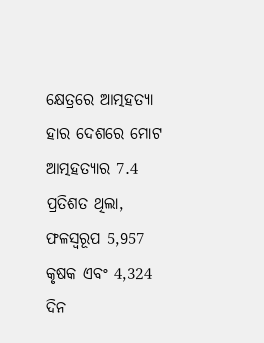କ୍ଷେତ୍ରରେ ଆତ୍ମହତ୍ୟା ହାର ଦେଶରେ ମୋଟ ଆତ୍ମହତ୍ୟାର 7.4 ପ୍ରତିଶତ ଥିଲା, ଫଳସ୍ୱରୂପ 5,957 କୃଷକ ଏବଂ 4,324 ଦିନ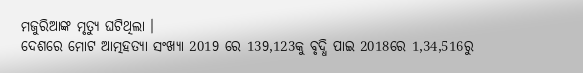ମଜୁରିଆଙ୍କ ମୃତ୍ୟୁ ଘଟିଥିଲା ।
ଦେଶରେ ମୋଟ ଆତ୍ମହତ୍ୟା ସଂଖ୍ୟା 2019 ରେ 139,123କୁ ବୃଦ୍ଧି ପାଇ 2018ରେ 1,34,516ରୁ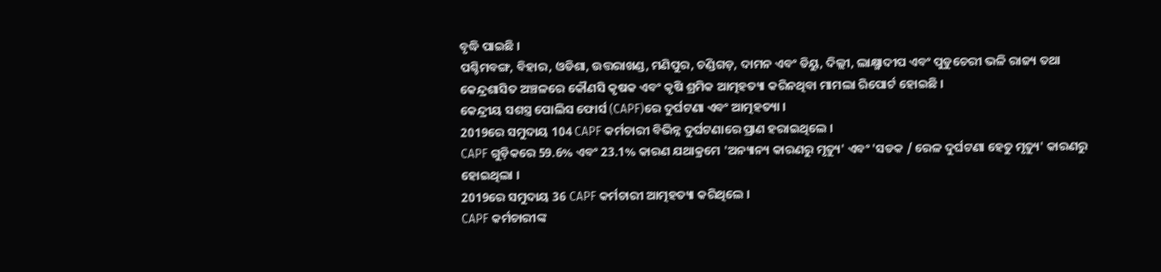ବୃଦ୍ଧି ପାଇଛି ।
ପଶ୍ଚିମବଙ୍ଗ, ବିହାର, ଓଡିଶା, ଉତ୍ତରାଖଣ୍ଡ, ମଣିପୁର, ଚଣ୍ଡିଗଡ଼, ଦାମନ ଏବଂ ଡିୟୁ, ଦିଲ୍ଲୀ, ଲାକ୍ଷ୍ମାଦୀପ ଏବଂ ପୁଡୁଚେରୀ ଭଳି ରାଜ୍ୟ ତଥା କେନ୍ଦ୍ରଶାସିତ ଅଞ୍ଚଳରେ କୌଣସି କୃଷକ ଏବଂ କୃଷି ଶ୍ରମିକ ଆତ୍ମହତ୍ୟା କରିନଥିବା ମାମଲା ରିପୋର୍ଟ ହୋଇଛି ।
କେନ୍ଦ୍ରୀୟ ସଶସ୍ତ୍ର ପୋଲିସ ଫୋର୍ସ (CAPF)ରେ ଦୁର୍ଘଟଣା ଏବଂ ଆତ୍ମହତ୍ୟା ।
2019ରେ ସମୁଦାୟ 104 CAPF କର୍ମଚାରୀ ବିଭିନ୍ନ ଦୁର୍ଘଟଣାରେ ପ୍ରାଣ ହରାଇଥିଲେ ।
CAPF ଗୁଡ଼ିକରେ 59.6% ଏବଂ 23.1% କାରଣ ଯଥାକ୍ରମେ 'ଅନ୍ୟାନ୍ୟ କାରଣରୁ ମୃତ୍ୟୁ' ଏବଂ 'ସଡକ / ରେଳ ଦୁର୍ଘଟଣା ହେତୁ ମୃତ୍ୟୁ' କାରଣରୁ ହୋଇଥିଲା ।
2019ରେ ସମୁଦାୟ 36 CAPF କର୍ମଚାରୀ ଆତ୍ମହତ୍ୟା କରିଥିଲେ ।
CAPF କର୍ମଚାରୀଙ୍କ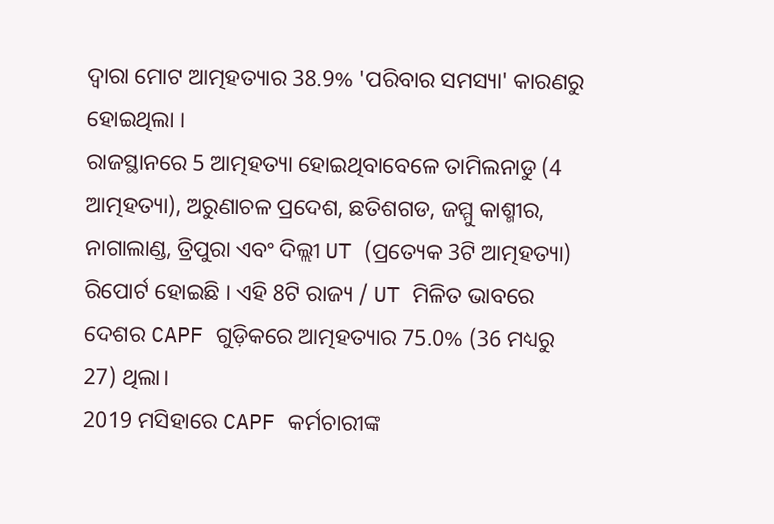ଦ୍ୱାରା ମୋଟ ଆତ୍ମହତ୍ୟାର 38.9% 'ପରିବାର ସମସ୍ୟା' କାରଣରୁ ହୋଇଥିଲା ।
ରାଜସ୍ଥାନରେ 5 ଆତ୍ମହତ୍ୟା ହୋଇଥିବାବେଳେ ତାମିଲନାଡୁ (4 ଆତ୍ମହତ୍ୟା), ଅରୁଣାଚଳ ପ୍ରଦେଶ, ଛତିଶଗଡ, ଜମ୍ମୁ କାଶ୍ମୀର, ନାଗାଲାଣ୍ଡ, ତ୍ରିପୁରା ଏବଂ ଦିଲ୍ଲୀ UT (ପ୍ରତ୍ୟେକ 3ଟି ଆତ୍ମହତ୍ୟା) ରିପୋର୍ଟ ହୋଇଛି । ଏହି 8ଟି ରାଜ୍ୟ / UT ମିଳିତ ଭାବରେ ଦେଶର CAPF ଗୁଡ଼ିକରେ ଆତ୍ମହତ୍ୟାର 75.0% (36 ମଧ୍ୟରୁ 27) ଥିଲା।
2019 ମସିହାରେ CAPF କର୍ମଚାରୀଙ୍କ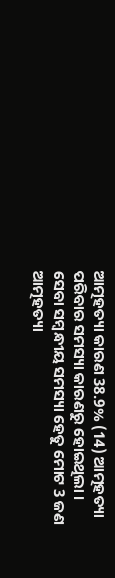ଆତ୍ମହତ୍ୟା କାରଣ 38.9% (14) ଆତ୍ମହତ୍ୟା ପରିବାର ସମସ୍ୟା କାରଣରୁ ହୋଇଥିଲା ।
ସେବା ସମ୍ବନ୍ଧୀୟ ସମସ୍ୟା ହେତୁ ମୋଟ 3 ଜଣ ଆତ୍ମହତ୍ୟା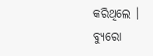କରିଥିଲେ ।
ବ୍ୟୁରୋ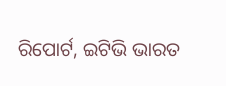ରିପୋର୍ଟ, ଇଟିଭି ଭାରତ